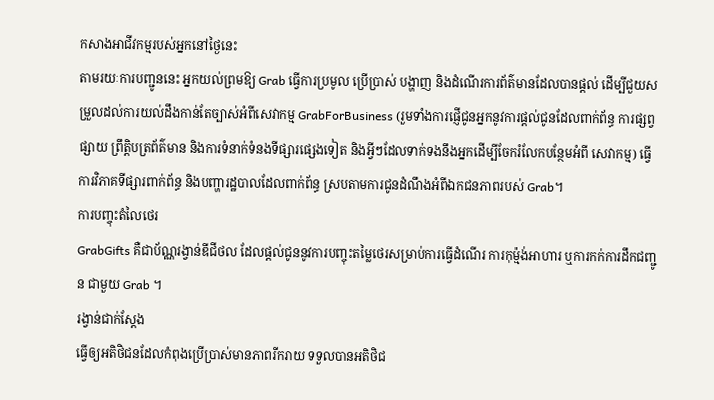កសាងអាជីវកម្មរបស់អ្នកនៅថ្ងៃនេះ
តាមរយៈការបញ្ជូននេះ អ្នកយល់ព្រមឱ្យ Grab ធ្វើការប្រមូល ប្រើប្រាស់ បង្ហាញ និងដំណើរការព័ត៌មានដែលបានផ្តល់ ដើម្បីជួយសម្រួលដល់ការយល់ដឹងកាន់តែច្បាស់អំពីសេវាកម្ម GrabForBusiness (រួមទាំងការផ្ញើជូនអ្នកនូវការផ្តល់ជូនដែលពាក់ព័ន្ធ ការផ្សព្វផ្សាយ ព្រឹត្តិបត្រព័ត៌មាន និងការទំនាក់ទំនងទីផ្សារផ្សេងទៀត និងអ្វីៗដែលទាក់ទងនឹងអ្នកដើម្បីចែករំលែកបន្ថែមអំពី សេវាកម្ម) ធ្វើការវិភាគទីផ្សារពាក់ព័ន្ធ និងបញ្ហារដ្ឋបាលដែលពាក់ព័ន្ធ ស្របតាមការជូនដំណឹងអំពីឯកជនភាពរបស់ Grab។
ការបញ្ចុះតំលៃថេរ
GrabGifts គឺជាប័ណ្ណរង្វាន់ឌីជីថល ដែលផ្តល់ជូននូវការបញ្ចុះតម្លៃថេរសម្រាប់ការធ្វើដំណើរ ការកុម្ម៉ង់អាហារ ឬការកក់ការដឹកជញ្ជូន ជាមួយ Grab ។
រង្វាន់ជាក់ស្តែង
ធ្វើឲ្យអតិថិជនដែលកំពុងប្រើប្រាស់មានភាពរីករាយ ទទួលបានអតិថិជ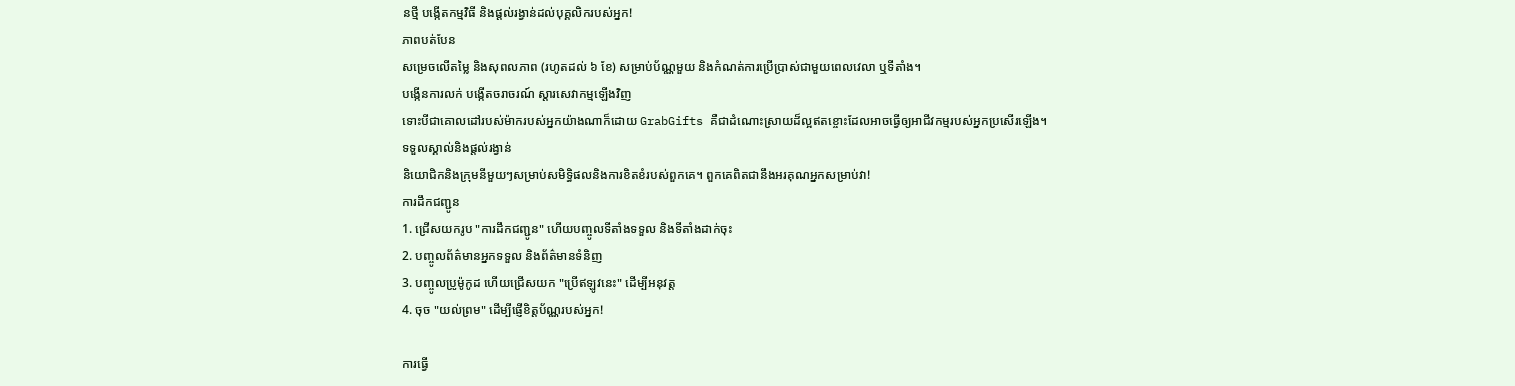នថ្មី បង្កើតកម្មវិធី និងផ្តល់រង្វាន់ដល់បុគ្គលិករបស់អ្នក!
ភាពបត់បែន
សម្រេចលើតម្លៃ និងសុពលភាព (រហូតដល់ ៦ ខែ) សម្រាប់ប័ណ្ណមួយ និងកំណត់ការប្រើប្រាស់ជាមួយពេលវេលា ឬទីតាំង។
បង្កើនការលក់ បង្កើតចរាចរណ៍ ស្តារសេវាកម្មឡើងវិញ
ទោះបីជាគោលដៅរបស់ម៉ាករបស់អ្នកយ៉ាងណាក៏ដោយ GrabGifts គឺជាដំណោះស្រាយដ៏ល្អឥតខ្ចោះដែលអាចធ្វើឲ្យអាជីវកម្មរបស់អ្នកប្រសើរឡើង។
ទទួលស្គាល់និងផ្តល់រង្វាន់
និយោជិកនិងក្រុមនីមួយៗសម្រាប់សមិទ្ធិផលនិងការខិតខំរបស់ពួកគេ។ ពួកគេពិតជានឹងអរគុណអ្នកសម្រាប់វា!
ការដឹកជញ្ជូន
1. ជ្រើសយករូប "ការដឹកជញ្ជូន" ហើយបញ្ចូលទីតាំងទទួល និងទីតាំងដាក់ចុះ
2. បញ្ចូលព័ត៌មានអ្នកទទួល និងព័ត៌មានទំនិញ
3. បញ្ចូលប្រូម៉ូកូដ ហើយជ្រើសយក "ប្រើឥឡូវនេះ" ដើម្បីអនុវត្ត
4. ចុច "យល់ព្រម" ដើម្បីផ្ញើខិត្តប័ណ្ណរបស់អ្នក!

ការធ្វើ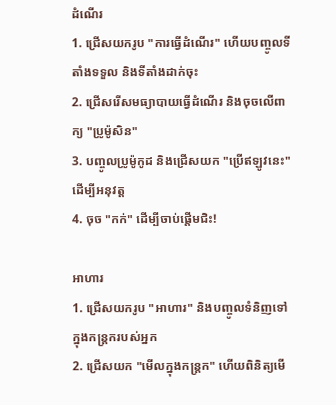ដំណើរ
1. ជ្រើសយករូប "ការធ្វើដំណើរ" ហើយបញ្ចូលទីតាំងទទួល និងទីតាំងដាក់ចុះ
2. ជ្រើសរើសមធ្យាបាយធ្វើដំណើរ និងចុចលើពាក្យ "ប្រូម៉ូសិន"
3. បញ្ចូលប្រូម៉ូកូដ និងជ្រើសយក "ប្រើឥឡូវនេះ" ដើម្បីអនុវត្ត
4. ចុច "កក់" ដើម្បីចាប់ផ្តើមជិះ!

អាហារ
1. ជ្រើសយករូប "អាហារ" និងបញ្ចូលទំនិញទៅក្នុងកន្រ្តករបស់អ្នក
2. ជ្រើសយក "មើលក្នុងកន្ត្រក" ហើយពិនិត្យមើ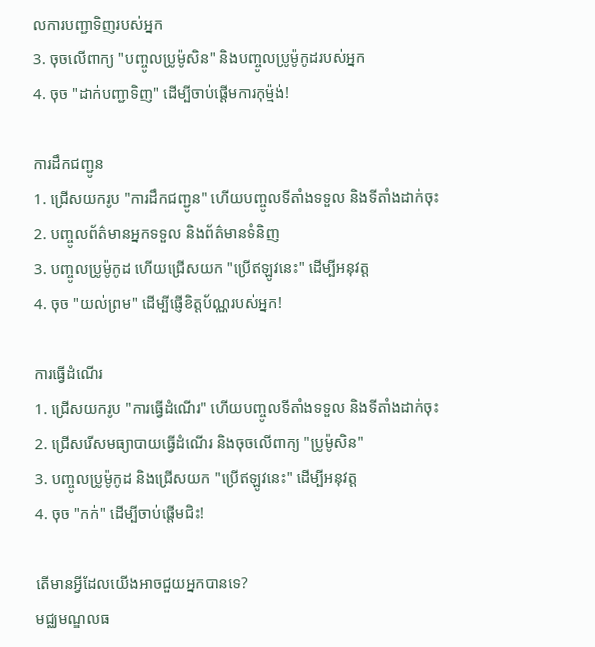លការបញ្ជាទិញរបស់អ្នក
3. ចុចលើពាក្យ "បញ្ចូលប្រូម៉ូសិន" និងបញ្ចូលប្រូម៉ូកូដរបស់អ្នក
4. ចុច "ដាក់បញ្ជាទិញ" ដើម្បីចាប់ផ្តើមការកុម្ម៉ង់!

ការដឹកជញ្ជូន
1. ជ្រើសយករូប "ការដឹកជញ្ជូន" ហើយបញ្ចូលទីតាំងទទួល និងទីតាំងដាក់ចុះ
2. បញ្ចូលព័ត៌មានអ្នកទទួល និងព័ត៌មានទំនិញ
3. បញ្ចូលប្រូម៉ូកូដ ហើយជ្រើសយក "ប្រើឥឡូវនេះ" ដើម្បីអនុវត្ត
4. ចុច "យល់ព្រម" ដើម្បីផ្ញើខិត្តប័ណ្ណរបស់អ្នក!

ការធ្វើដំណើរ
1. ជ្រើសយករូប "ការធ្វើដំណើរ" ហើយបញ្ចូលទីតាំងទទួល និងទីតាំងដាក់ចុះ
2. ជ្រើសរើសមធ្យាបាយធ្វើដំណើរ និងចុចលើពាក្យ "ប្រូម៉ូសិន"
3. បញ្ចូលប្រូម៉ូកូដ និងជ្រើសយក "ប្រើឥឡូវនេះ" ដើម្បីអនុវត្ត
4. ចុច "កក់" ដើម្បីចាប់ផ្តើមជិះ!

តើមានអ្វីដែលយើងអាចជួយអ្នកបានទេ?
មជ្ឈមណ្ឌលធ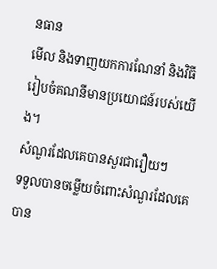នធាន
មើល និងទាញយកការណែនាំ និងវិធីរៀបចំគណនីមានប្រយោជន៍របស់យើង។
សំណួរដែលគេបានសួរជារឿយៗ
ទទួលបានចម្លើយចំពោះសំណួរដែលគេបាន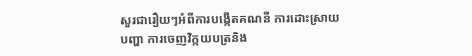សួរជារឿយៗអំពីការបង្កើតគណនី ការដោះស្រាយបញ្ហា ការចេញវិក្កយបត្រនិង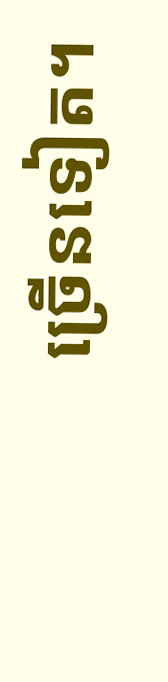ច្រើនទៀត។